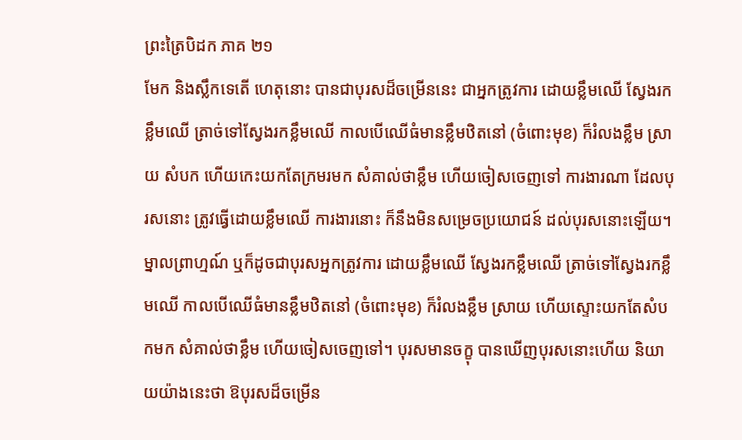ព្រះត្រៃបិដក ភាគ ២១
មែក និងស្លឹកទេតើ ហេតុនោះ បានជាបុរសដ៏ចម្រើននេះ ជាអ្នកត្រូវការ ដោយខ្លឹមឈើ ស្វែងរកខ្លឹមឈើ ត្រាច់ទៅស្វែងរកខ្លឹមឈើ កាលបើឈើធំមានខ្លឹមឋិតនៅ (ចំពោះមុខ) ក៏រំលងខ្លឹម ស្រាយ សំបក ហើយកេះយកតែក្រមរមក សំគាល់ថាខ្លឹម ហើយចៀសចេញទៅ ការងារណា ដែលបុរសនោះ ត្រូវធ្វើដោយខ្លឹមឈើ ការងារនោះ ក៏នឹងមិនសម្រេចប្រយោជន៍ ដល់បុរសនោះឡើយ។ ម្នាលព្រាហ្មណ៍ ឬក៏ដូចជាបុរសអ្នកត្រូវការ ដោយខ្លឹមឈើ ស្វែងរកខ្លឹមឈើ ត្រាច់ទៅស្វែងរកខ្លឹមឈើ កាលបើឈើធំមានខ្លឹមឋិតនៅ (ចំពោះមុខ) ក៏រំលងខ្លឹម ស្រាយ ហើយស្ទោះយកតែសំបកមក សំគាល់ថាខ្លឹម ហើយចៀសចេញទៅ។ បុរសមានចក្ខុ បានឃើញបុរសនោះហើយ និយាយយ៉ាងនេះថា ឱបុរសដ៏ចម្រើន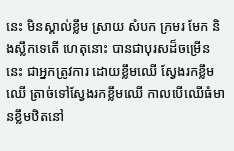នេះ មិនស្គាល់ខ្លឹម ស្រាយ សំបក ក្រមរ មែក និងស្លឹកទេតើ ហេតុនោះ បានជាបុរសដ៏ចម្រើននេះ ជាអ្នកត្រូវការ ដោយខ្លឹមឈើ ស្វែងរកខ្លឹមឈើ ត្រាច់ទៅស្វែងរកខ្លឹមឈើ កាលបើឈើធំមានខ្លឹមឋិតនៅ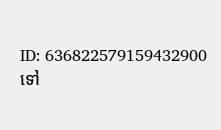ID: 636822579159432900
ទៅ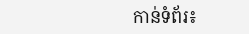កាន់ទំព័រ៖